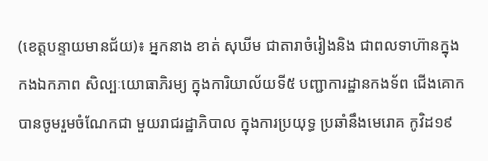(ខេត្តបន្ទាយមានជ័យ)៖ អ្នកនាង ខាត់ សុឃីម ជាតារាចំរៀងនិង ជាពលទាហ៊ានក្នុង កងឯកភាព សិល្បៈយោធាភិរម្យ ក្នុងការិយាល័យទី៥ បញ្ជាការដ្ឋានកងទ័ព ជើងគោក បានចូមរួមចំណែកជា មួយរាជរដ្ឋាភិបាល ក្នុងការប្រយុទ្ធ ប្រឆាំនឹងមេរោគ កូវិដ១៩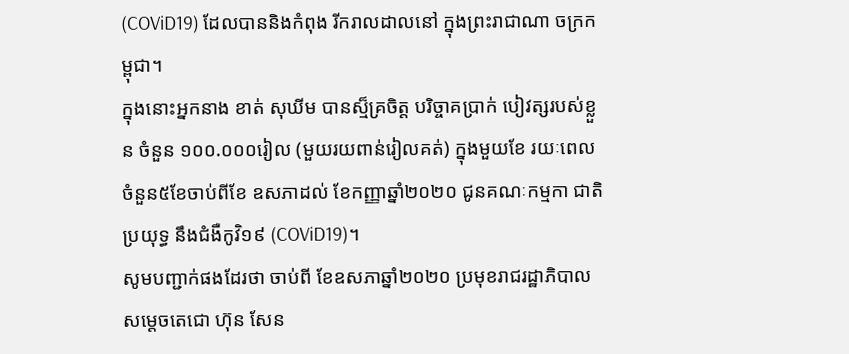(COViD19) ដែលបាននិងកំពុង រីករាលដាលនៅ ក្នុងព្រះរាជាណា ចក្រកម្ពុជា។
ក្នុងនោះអ្នកនាង ខាត់ សុឃីម បានស្ម៏គ្រចិត្ត បរិច្ចាគប្រាក់ បៀវត្សរបស់ខ្លួន ចំនួន ១០០.០០០រៀល (មួយរយពាន់រៀលគត់) ក្នុងមួយខែ រយៈពេលចំនួន៥ខែចាប់ពីខែ ឧសភាដល់ ខែកញ្ញាឆ្នាំ២០២០ ជូនគណៈកម្មកា ជាតិប្រយុទ្ធ នឹងជំងឺកូវិ១៩ (COViD19)។
សូមបញ្ជាក់ផងដែរថា ចាប់ពី ខែឧសភាឆ្នាំ២០២០ ប្រមុខរាជរដ្ឋាភិបាល សម្តេចតេជោ ហ៊ុន សែន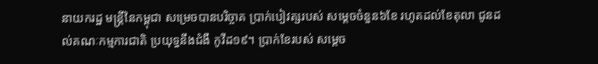នាយករដ្ឋ មន្រ្តីនៃកម្ពុជា សម្រេចបានបរិច្ចាគ ប្រាក់បៀវត្សរបស់ សម្តេចចំនួន៦ខែ រហូតដល់ខែតុលា ជូនដល់គណៈកម្មការជាតិ ប្រយុទ្ធនឹងជំងឺ កូវីដ១៩។ ប្រាក់ខែរបស់ សម្តេច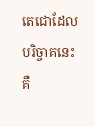តេជោដែល បរិច្ចាគនេះ គឺ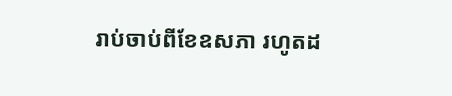រាប់ចាប់ពីខែឧសភា រហូតដ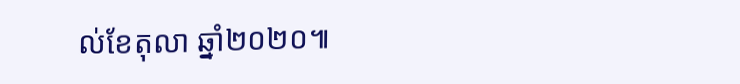ល់ខែតុលា ឆ្នាំ២០២០៕